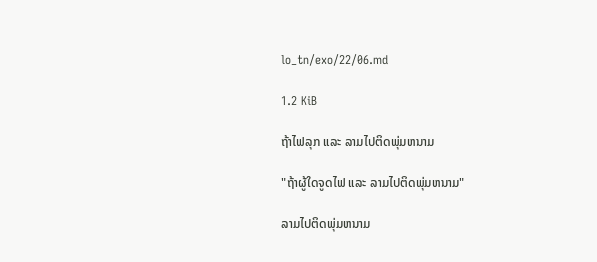lo_tn/exo/22/06.md

1.2 KiB

ຖ້າໄຟລຸກ ແລະ ລາມໄປຕິດພຸ່ມຫນາມ

"ຖ້າຜູ້ໃດຈູດໄຟ ແລະ ລາມໄປຕິດພຸ່ມຫນາມ"

ລາມໄປຕິດພຸ່ມຫນາມ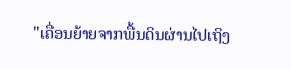"ເຄື່ອນຍ້າຍຈາກພື້ນດິນຜ່ານໄປເຖິງ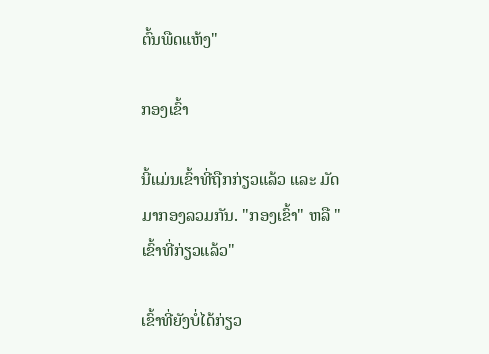ຕົ້ນພືດແຫ້ງ"

ກອງເຂົ້າ

ນີ້ແມ່ນເຂົ້າທີ່ຖືກກ່ຽວແລ້ວ ແລະ ມັດມາກອງລວມກັນ. "ກອງເຂົ້າ" ຫລື "ເຂົ້າທີ່ກ່ຽວແລ້ວ"

ເຂົ້າທີ່ຍັງບໍ່ໄດ້ກ່ຽວ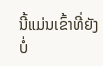ນີ້ແມ່ນເຂົ້າທີ່ຍັງບໍ່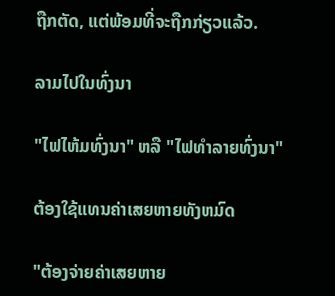ຖືກຕັດ, ແຕ່ພ້ອມທີ່ຈະຖືກກ່ຽວແລ້ວ.

ລາມໄປໃນທົ່ງນາ

"ໄຟໄຫ້ມທົ່ງນາ" ຫລື "ໄຟທຳລາຍທົ່ງນາ"

ຕ້ອງໃຊ້ແທນຄ່າເສຍຫາຍທັງຫມົດ

"ຕ້ອງຈ່າຍຄ່າເສຍຫາຍ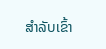ສຳລັບເຂົ້າ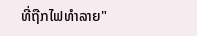ທີ່ຖືກໄຟທຳລາຍ"